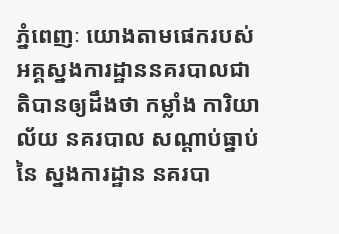ភ្នំពេញៈ យោងតាមផេករបស់អគ្គស្នងការដ្ឋាននគរបាលជាតិបានឲ្យដឹងថា កម្លាំង ការិយាល័យ នគរបាល សណ្តាប់ធ្នាប់ នៃ ស្នងការដ្ឋាន នគរបា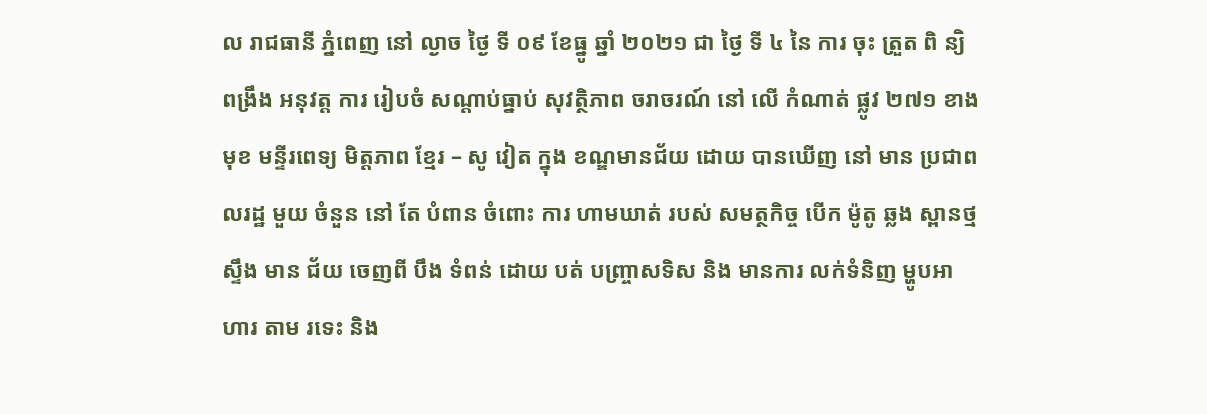ល រាជធានី ភ្នំពេញ នៅ ល្ងាច ថ្ងៃ ទី ០៩ ខែធ្នូ ឆ្នាំ ២០២១ ជា ថ្ងៃ ទី ៤ នៃ ការ ចុះ ត្រួត ពិ ន្យិ ពង្រឹង អនុវត្ត ការ រៀបចំ សណ្តាប់ធ្នាប់ សុវត្ថិភាព ចរាចរណ៍ នៅ លើ កំណាត់ ផ្លូវ ២៧១ ខាង មុខ មន្ទីរពេទ្យ មិត្តភាព ខ្មែរ – សូ វៀត ក្នុង ខណ្ឌមានជ័យ ដោយ បានឃើញ នៅ មាន ប្រជាពលរដ្ឋ មួយ ចំនួន នៅ តែ បំពាន ចំពោះ ការ ហាមឃាត់ របស់ សមត្ថកិច្ច បើក ម៉ូតូ ឆ្លង ស្ពានថ្ម ស្ទឹង មាន ជ័យ ចេញពី បឹង ទំពន់ ដោយ បត់ បញ្ច្រាសទិស និង មានការ លក់ទំនិញ ម្ហូបអាហារ តាម រទេះ និង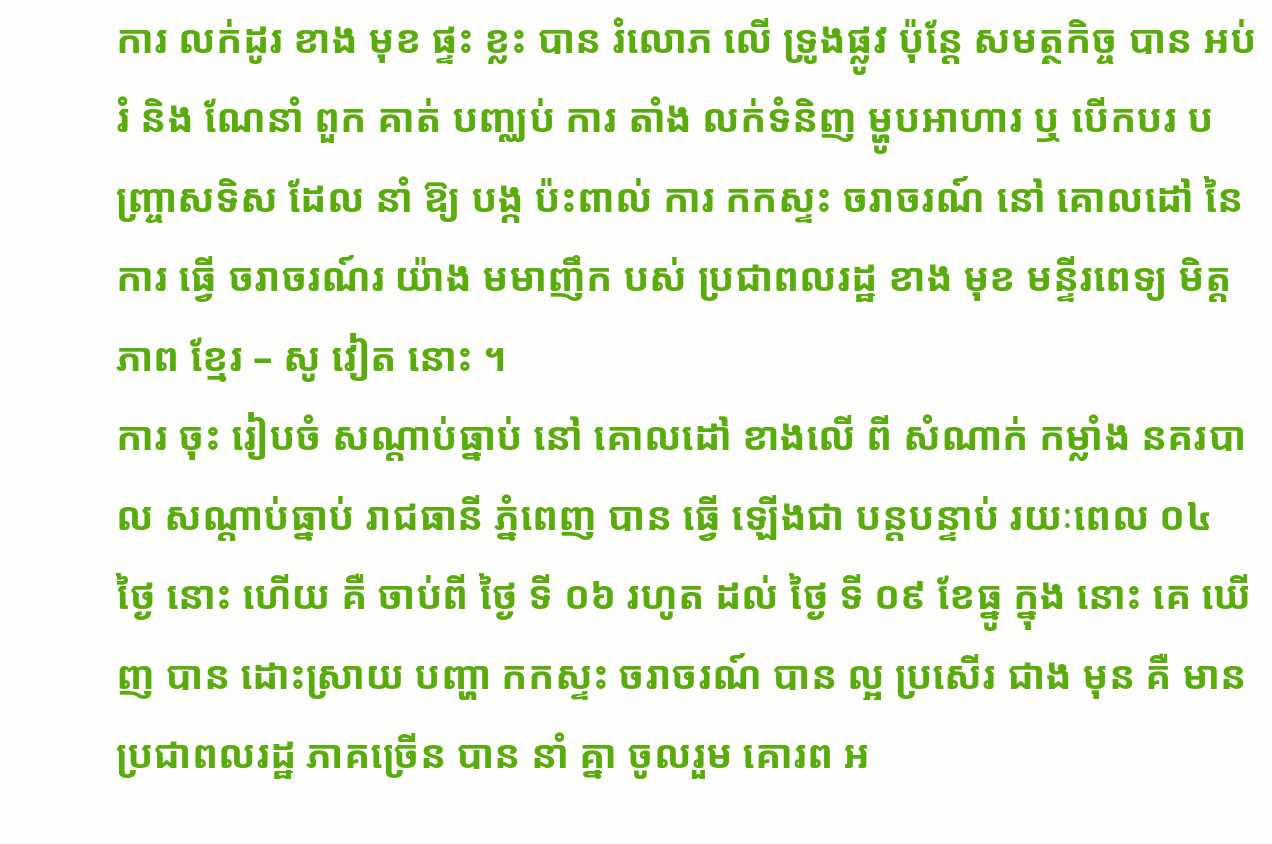ការ លក់ដូរ ខាង មុខ ផ្ទះ ខ្លះ បាន រំលោភ លើ ទ្រូងផ្លូវ ប៉ុន្តែ សមត្ថកិច្ច បាន អប់រំ និង ណែនាំ ពួក គាត់ បញ្ឈប់ ការ តាំង លក់ទំនិញ ម្ហូបអាហារ ឬ បើកបរ បញ្ច្រាសទិស ដែល នាំ ឱ្យ បង្ក ប៉ះពាល់ ការ កកស្ទះ ចរាចរណ៍ នៅ គោលដៅ នៃ ការ ធ្វើ ចរាចរណ៍រ យ៉ាង មមាញឹក បស់ ប្រជាពលរដ្ឋ ខាង មុខ មន្ទីរពេទ្យ មិត្តភាព ខ្មែរ – សូ វៀត នោះ ។
ការ ចុះ រៀបចំ សណ្តាប់ធ្នាប់ នៅ គោលដៅ ខាងលើ ពី សំណាក់ កម្លាំង នគរបាល សណ្តាប់ធ្នាប់ រាជធានី ភ្នំពេញ បាន ធ្វើ ឡើងជា បន្តបន្ទាប់ រយៈពេល ០៤ ថ្ងៃ នោះ ហើយ គឺ ចាប់ពី ថ្ងៃ ទី ០៦ រហូត ដល់ ថ្ងៃ ទី ០៩ ខែធ្នូ ក្នុង នោះ គេ ឃើញ បាន ដោះស្រាយ បញ្ហា កកស្ទះ ចរាចរណ៍ បាន ល្អ ប្រសើរ ជាង មុន គឺ មាន ប្រជាពលរដ្ឋ ភាគច្រើន បាន នាំ គ្នា ចូលរួម គោរព អ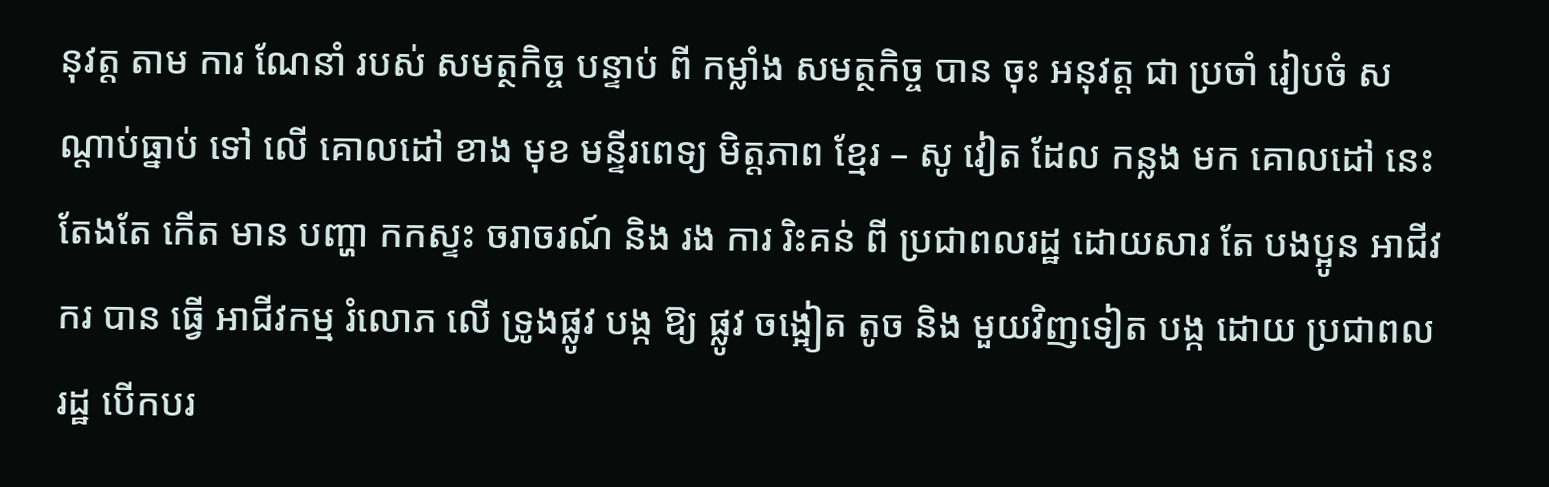នុវត្ត តាម ការ ណែនាំ របស់ សមត្ថកិច្ច បន្ទាប់ ពី កម្លាំង សមត្ថកិច្ច បាន ចុះ អនុវត្ត ជា ប្រចាំ រៀបចំ សណ្តាប់ធ្នាប់ ទៅ លើ គោលដៅ ខាង មុខ មន្ទីរពេទ្យ មិត្តភាព ខ្មែរ – សូ វៀត ដែល កន្លង មក គោលដៅ នេះ តែងតែ កើត មាន បញ្ហា កកស្ទះ ចរាចរណ៍ និង រង ការ រិះគន់ ពី ប្រជាពលរដ្ឋ ដោយសារ តែ បងប្អូន អាជីវករ បាន ធ្វើ អាជីវកម្ម រំលោភ លើ ទ្រូងផ្លូវ បង្ក ឱ្យ ផ្លូវ ចង្អៀត តូច និង មួយវិញទៀត បង្ក ដោយ ប្រជាពលរដ្ឋ បើកបរ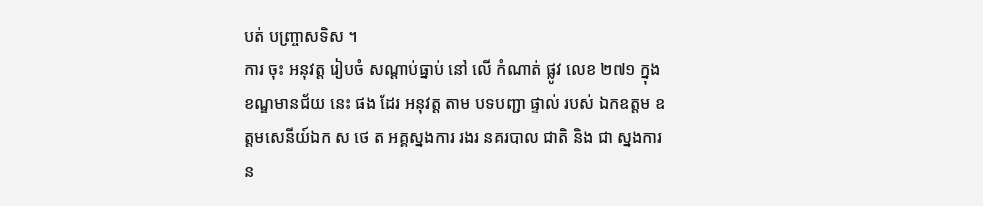បត់ បញ្ច្រាសទិស ។
ការ ចុះ អនុវត្ត រៀបចំ សណ្តាប់ធ្នាប់ នៅ លើ កំណាត់ ផ្លូវ លេខ ២៧១ ក្នុង ខណ្ឌមានជ័យ នេះ ផង ដែរ អនុវត្ត តាម បទបញ្ជា ផ្ទាល់ របស់ ឯកឧត្តម ឧត្តមសេនីយ៍ឯក ស ថេ ត អគ្គស្នងការ រងរ នគរបាល ជាតិ និង ជា ស្នងការ ន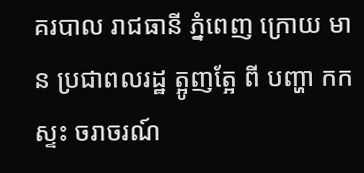គរបាល រាជធានី ភ្នំពេញ ក្រោយ មាន ប្រជាពលរដ្ឋ ត្អូញត្អែ ពី បញ្ហា កកស្ទះ ចរាចរណ៍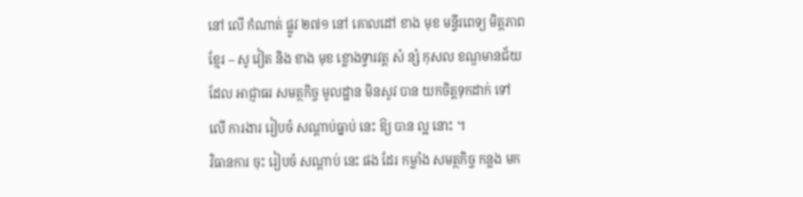នៅ លើ កំណាត់ ផ្លូវ ២៧១ នៅ គោលដៅ ខាង មុខ មន្ទីរពេទ្យ មិត្តភាព ខ្មែរ – សូ វៀត និង ខាង មុខ ខ្លោងទ្វារវត្ត សំ ន្សំ កុសល ខណ្ឌមានជ័យ ដែល អាជ្ញាធរ សមត្ថកិច្ច មូលដ្ឋាន មិនសូវ បាន យកចិត្តទុកដាក់ ទៅ លើ ការងារ រៀបចំ សណ្តាប់ធ្នាប់ នេះ ឱ្យ បាន ល្អ នោះ ។
វិធានការ ចុះ រៀបចំ សណ្តាប់ នេះ ផង ដែរ កម្លាំង សមត្ថកិច្ច កន្លង មក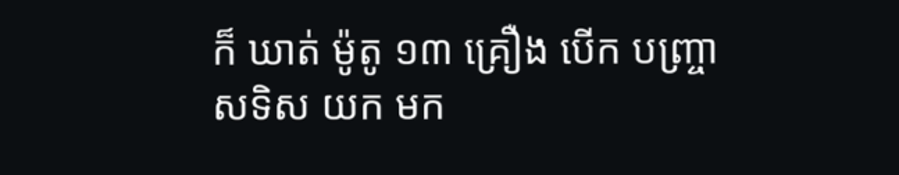ក៏ ឃាត់ ម៉ូតូ ១៣ គ្រឿង បើក បញ្ច្រាសទិស យក មក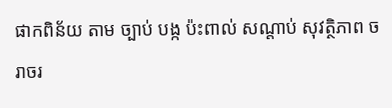ផាកពិន័យ តាម ច្បាប់ បង្ក ប៉ះពាល់ សណ្តាប់ សុវត្ថិភាព ចរាចរ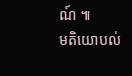ណ៍ ៕
មតិយោបល់